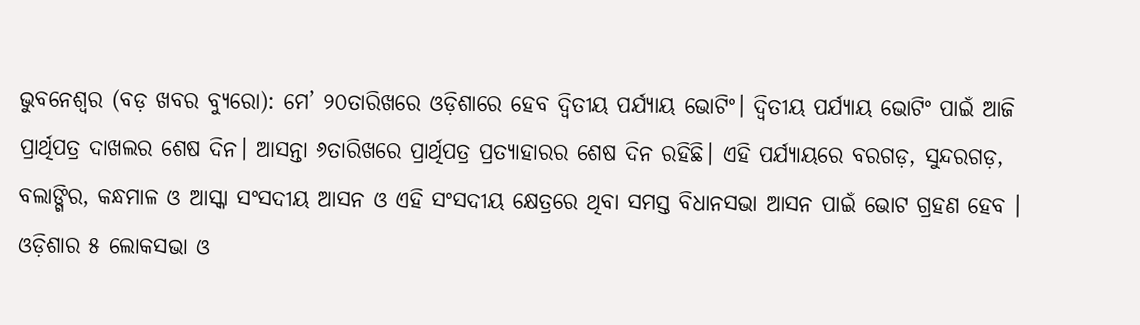ଭୁବନେଶ୍ୱର (ବଡ଼ ଖବର ବ୍ୟୁରୋ): ମେ’ ୨୦ତାରିଖରେ ଓଡ଼ିଶାରେ ହେବ ଦ୍ୱିତୀୟ ପର୍ଯ୍ୟାୟ ଭୋଟିଂ। ଦ୍ୱିତୀୟ ପର୍ଯ୍ୟାୟ ଭୋଟିଂ ପାଇଁ ଆଜି ପ୍ରାର୍ଥିପତ୍ର ଦାଖଲର ଶେଷ ଦିନ। ଆସନ୍ତା ୬ତାରିଖରେ ପ୍ରାର୍ଥିପତ୍ର ପ୍ରତ୍ୟାହାରର ଶେଷ ଦିନ ରହିଛି। ଏହି ପର୍ଯ୍ୟାୟରେ ବରଗଡ଼, ସୁନ୍ଦରଗଡ଼, ବଲାଙ୍ଗିର, କନ୍ଧମାଳ ଓ ଆସ୍କା ସଂସଦୀୟ ଆସନ ଓ ଏହି ସଂସଦୀୟ କ୍ଷେତ୍ରରେ ଥିବା ସମସ୍ତ ବିଧାନସଭା ଆସନ ପାଇଁ ଭୋଟ ଗ୍ରହଣ ହେବ । ଓଡ଼ିଶାର ୫ ଲୋକସଭା ଓ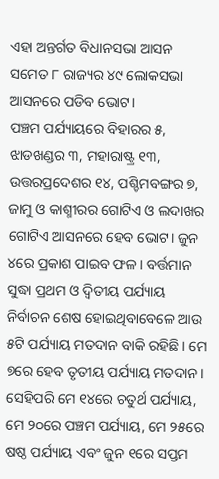ଏହା ଅନ୍ତର୍ଗତ ବିଧାନସଭା ଆସନ ସମେତ ୮ ରାଜ୍ୟର ୪୯ ଲୋକସଭା ଆସନରେ ପଡିବ ଭୋଟ।
ପଞ୍ଚମ ପର୍ଯ୍ୟାୟରେ ବିହାରର ୫, ଝାଡଖଣ୍ଡର ୩, ମହାରାଷ୍ଟ୍ର ୧୩, ଉତ୍ତରପ୍ରଦେଶର ୧୪, ପଶ୍ଚିମବଙ୍ଗର ୭, ଜାମୁ ଓ କାଶ୍ମୀରର ଗୋଟିଏ ଓ ଲଦାଖର ଗୋଟିଏ ଆସନରେ ହେବ ଭୋଟ। ଜୁନ ୪ରେ ପ୍ରକାଶ ପାଇବ ଫଳ। ବର୍ତ୍ତମାନ ସୁଦ୍ଧା ପ୍ରଥମ ଓ ଦ୍ୱିତୀୟ ପର୍ଯ୍ୟାୟ ନିର୍ବାଚନ ଶେଷ ହୋଇଥିବାବେଳେ ଆଉ ୫ଟି ପର୍ଯ୍ୟାୟ ମତଦାନ ବାକି ରହିଛି। ମେ ୭ରେ ହେବ ତୃତୀୟ ପର୍ଯ୍ୟାୟ ମତଦାନ। ସେହିପରି ମେ ୧୪ରେ ଚତୁର୍ଥ ପର୍ଯ୍ୟାୟ, ମେ ୨୦ରେ ପଞ୍ଚମ ପର୍ଯ୍ୟାୟ, ମେ ୨୫ରେ ଷଷ୍ଠ ପର୍ଯ୍ୟାୟ ଏବଂ ଜୁନ ୧ରେ ସପ୍ତମ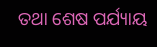ତଥା ଶେଷ ପର୍ଯ୍ୟାୟ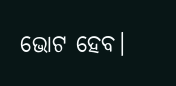ଭୋଟ ହେବ।